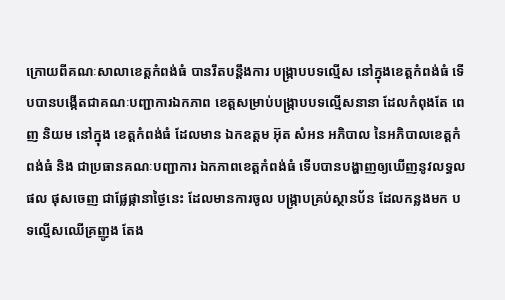ក្រោយពីគណៈសាលាខេត្តកំពង់ធំ បានរឹតបន្តឹងការ បង្រ្កាបបទល្មើស នៅក្នុងខេត្តកំពង់ធំ ទើបបានបង្កើតជាគណៈបញ្ជាការឯកភាព ខេត្តសម្រាប់បង្រ្កាបបទល្មើសនានា ដែលកំពុងតែ ពេញ និយម នៅក្នុង ខេត្តកំពង់ធំ ដែលមាន ឯកឧត្តម អ៊ុត សំអន អភិបាល នៃអភិបាលខេត្តកំពង់ធំ និង ជាប្រធានគណៈបញ្ជាការ ឯកភាពខេត្តកំពង់ធំ ទើបបានបង្ហាញឲ្យឃើញនូវលទ្ធលផល ផុសចេញ ជាផ្លែផ្កានាថ្ងៃនេះ ដែលមានការចូល បង្រ្កាបគ្រប់ស្ថានប័ន ដែលកន្លងមក បទល្មើសឈើគ្រញូង តែង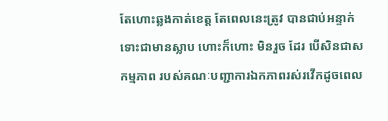តែហោះឆ្លងកាត់ខេត្ត តែពេលនេះត្រូវ បានជាប់អន្ទាក់ ទោះជាមានស្លាប ហោះក៏ហោះ មិនរួច ដែរ បើសិនជាសកម្មភាព របស់គណៈបញ្ជាការឯកភាពរស់រវើកដូចពេល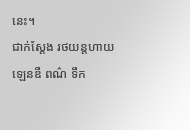នេះ។
ជាក់ស្តែង រថយន្តហាយឡេនឌឺ ពណ៌ ទឹក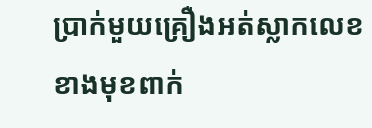ប្រាក់មួយគ្រឿងអត់ស្លាកលេខ ខាងមុខពាក់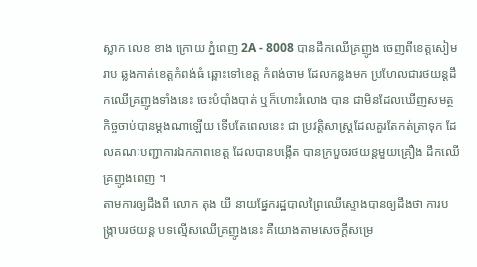ស្លាក លេខ ខាង ក្រោយ ភ្នំពេញ 2A - 8008 បានដឹកឈើគ្រញូង ចេញពីខេត្តសៀមរាប ឆ្លងកាត់ខេត្តកំពង់ធំ ឆ្ពោះទៅខេត្ត កំពង់ចាម ដែលកន្លងមក ប្រហែលជារថយន្តដឹកឈើគ្រញូងទាំងនេះ ចេះបំបាំងបាត់ ឬក៏ហោះរំលោង បាន ជាមិនដែលឃើញសមត្ថកិច្ចចាប់បានម្តងណាឡើយ ទើបតែពេលនេះ ជា ប្រវត្តិសាស្រ្តដែលគួរតែកត់ត្រាទុក ដែលគណៈបញ្ជាការឯកភាពខេត្ត ដែលបានបង្កើត បានក្របួចរថយន្តមួយគ្រឿង ដឹកឈើគ្រញូងពេញ ។
តាមការឲ្យដឹងពី លោក តុង យី នាយផ្នែករដ្ឋបាលព្រៃឈើស្ទោងបានឲ្យដឹងថា ការបង្រ្កាបរថយន្ត បទល្មើសឈើគ្រញូងនេះ គឺយោងតាមសេចក្តីសម្រេ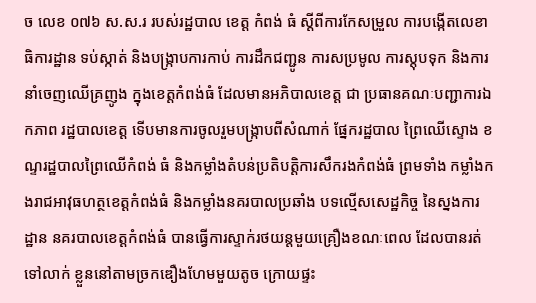ច លេខ ០៧៦ ស.ស.រ របស់រដ្ឋបាល ខេត្ត កំពង់ ធំ ស្តីពីការកែសម្រួល ការបង្កើតលេខាធិការដ្ឋាន ទប់ស្កាត់ និងបង្រ្កាបការកាប់ ការដឹកជញ្ជូន ការសប្រមូល ការស្តុបទុក និងការនាំចេញឈើគ្រញូង ក្នុងខេត្តកំពង់ធំ ដែលមានអភិបាលខេត្ត ជា ប្រធានគណៈបញ្ជាការឯកភាព រដ្ឋបាលខេត្ត ទើបមានការចូលរួមបង្រ្កាបពីសំណាក់ ផ្នែករដ្ឋបាល ព្រៃឈើស្ទោង ខណ្ទរដ្ឋបាលព្រៃឈើកំពង់ ធំ និងកម្លាំងតំបន់ប្រតិបត្តិការសឹករងកំពង់ធំ ព្រមទាំង កម្លាំងកងរាជអាវុធហត្ថខេត្តកំពង់ធំ និងកម្លាំងនគរបាលប្រឆាំង បទល្មើសសេដ្ឋកិច្ច នៃស្នងការ ដ្ឋាន នគរបាលខេត្តកំពង់ធំ បានធ្វើការស្ទាក់រថយន្តមួយគ្រឿងខណៈពេល ដែលបានរត់ ទៅលាក់ ខ្លួននៅតាមច្រកឌឿងហែមមួយតូច ក្រោយផ្ទះ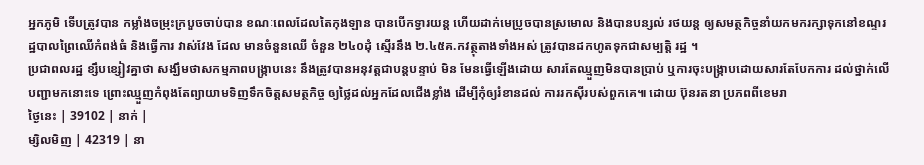អ្នកភូមិ ទើបត្រូវបាន កម្លាំងចម្រុះក្របួចចាប់បាន ខណៈពេលដែលតៃកុងឡាន បានបើកទ្វារយន្ត ហើយដាក់មេប្រូចបានស្រមោល និងបានបន្សល់ រថយន្ត ឲ្យសមត្ថកិច្ចនាំយកមករក្សាទុកនៅខណ្ទរដ្ឋបាលព្រៃឈើកំពង់ធំ និងធ្វើការ វាស់វែង ដែល មានចំនួនឈើ ចំនួន ២៤០ដុំ ស្មើរនឹង ២.៤៥គ.កវត្ថុតាងទាំងអស់ ត្រូវបានដកហូតទុកជាសម្បត្តិ រដ្ឋ ។
ប្រជាពលរដ្ឋ ខ្សឹបខ្សៀវគ្នាថា សង្ឃឹមថាសកម្មភាពបង្រ្កាបនេះ នឹងត្រូវបានអនុវត្តជាបន្តបន្ទាប់ មិន មែនធ្វើឡើងដោយ សារតែឈ្មួញមិនបានប្រាប់ ឬការចុះបង្រ្កាបដោយសារតែបែកការ ដល់ថ្នាក់លើ បញ្ជាមកនោះទេ ព្រោះឈ្មួញកំពុងតែព្យាយាមទិញទឹកចិត្តសមត្ថកិច្ច ឲ្យថ្លៃដល់អ្នកដែលជើងខ្លាំង ដើម្បីកុំឲ្យរំខានដល់ ការរកស៊ីរបស់ពួកគេ៕ ដោយ ប៊ុនរតនា ប្រភពពីខេមរា
ថ្ងៃនេះ | 39102 | នាក់ |
ម្សិលមិញ | 42319 | នា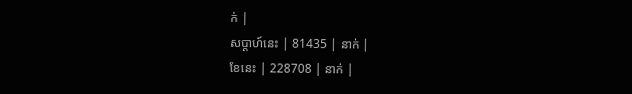ក់ |
សប្ដាហ៍នេះ | 81435 | នាក់ |
ខែនេះ | 228708 | នាក់ |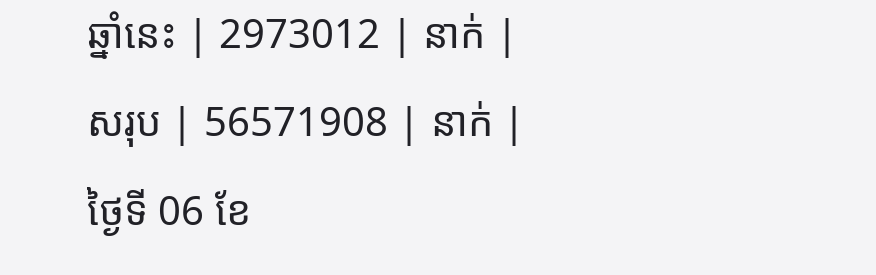ឆ្នាំនេះ | 2973012 | នាក់ |
សរុប | 56571908 | នាក់ |
ថ្ងៃទី 06 ខែ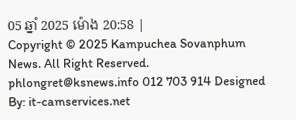05 ឆ្នាំ 2025 ម៉ោង 20:58 |
Copyright © 2025 Kampuchea Sovanphum News. All Right Reserved. phlongret@ksnews.info 012 703 914 Designed By: it-camservices.net